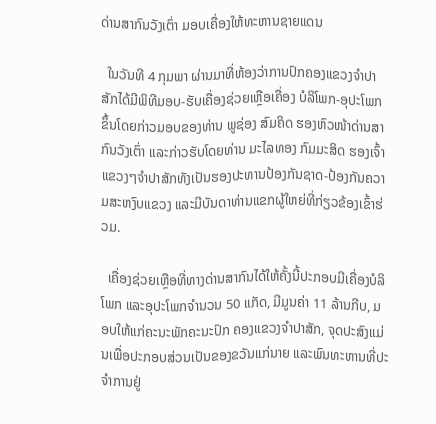ດ່ານສາກົນວັງເຕົ່າ ມອບເຄື່ອງໃຫ້ທະຫານຊາຍແດນ

  ໃນວັນທີ 4 ກຸມພາ ຜ່ານມາທີ່ຫ້ອງວ່າການປົກຄອງແຂວງຈໍາປາສັກໄດ້ມີພິທີມອບ-ຮັບເຄື່ອງຊ່ວຍເຫຼືອເຄື່ອງ ບໍລິໂພກ-ອຸປະໂພກຂຶ້ນໂດຍກ່າວມອບຂອງທ່ານ ພູຊ່ອງ ສົມຄິດ ຮອງຫົວໜ້າດ່ານສາກົນວັງເຕົ່າ ແລະກ່າວຮັບໂດຍທ່ານ ມະໄລທອງ ກົມມະສິດ ຮອງເຈົ້າແຂວງໆຈໍາປາສັກທັງເປັນຮອງປະທານປ້ອງກັນຊາດ-ປ້ອງກັນຄວາມສະຫງົບແຂວງ ແລະມີບັນດາທ່ານແຂກຜູ້ໃຫຍ່ທີ່ກ່ຽວຂ້ອງເຂົ້າຮ່ວມ.

  ເຄື່ອງຊ່ວຍເຫຼືອທີ່ທາງດ່ານສາກົນໄດ້ໃຫ້ຄັ້ງນີ້ປະກອບມີເຄື່ອງບໍລິໂພກ ແລະອຸປະໂພກຈໍານວນ 50 ແກັດ, ມີມູນຄ່າ 11 ລ້ານກີບ, ມອບໃຫ້ແກ່ຄະນະພັກຄະນະປົກ ຄອງແຂວງຈໍາປາສັກ, ຈຸດປະສົງແມ່ນເພື່ອປະກອບສ່ວນເປັນຂອງຂວັນແກ່ນາຍ ແລະພົນທະຫານທີ່ປະຈໍາການຢູ່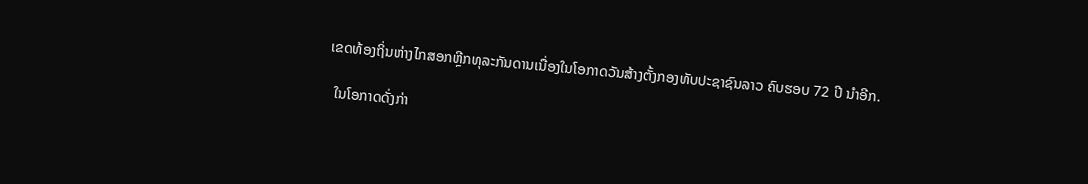ເຂດທ້ອງຖິ່ນຫ່າງໄກສອກຫຼີກທຸລະກັນດານເນື່ອງໃນໂອກາດວັນສ້າງຕັ້ງກອງທັບປະຊາຊົນລາວ ຄົບຮອບ 72 ປີ ນຳອີກ.

  ໃນໂອກາດດັ່ງກ່າ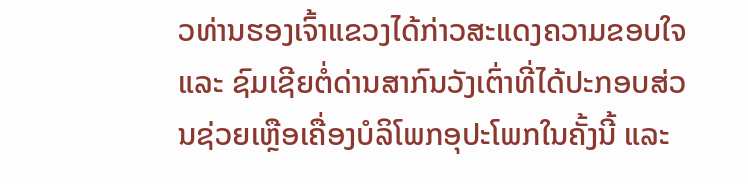ວທ່ານຮອງເຈົ້າແຂວງໄດ້ກ່າວສະແດງຄວາມຂອບໃຈ ແລະ ຊົມເຊີຍຕໍ່ດ່ານສາກົນວັງເຕົ່າທີ່ໄດ້ປະກອບສ່ວນຊ່ວຍເຫຼືອເຄື່ອງບໍລິໂພກອຸປະໂພກໃນຄັ້ງນີ້ ແລະ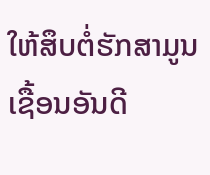ໃຫ້ສຶບຕໍ່ຮັກສາມູນເຊື້ອນອັນດີ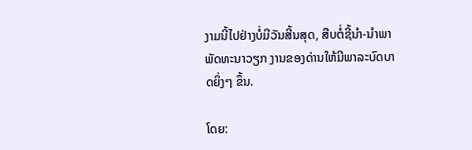ງາມນີ້ໄປຢ່າງບໍ່ມີວັນສີ້ນສຸດ, ສືບຕໍ່ຊີ້ນໍາ-ນໍາພາພັດທະນາວຽກ ງານຂອງດ່ານໃຫ້ມີພາລະບົດບາດຍິ່ງໆ ຂຶ້ນ.

ໂດຍ: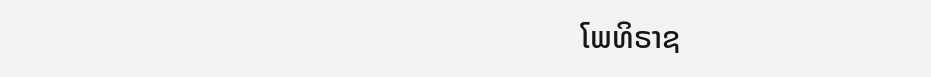ໂພທິຣາຊ